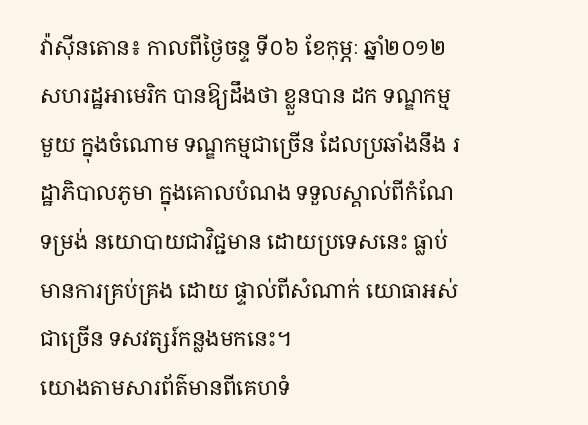វ៉ាស៊ីនតោន៖ កាលពីថ្ងៃចន្ទ ទី០៦ ខែកុម្ភៈ ឆ្នាំ២០១២ សហរដ្ឋអាមេរិក បានឱ្យដឹងថា ខ្លួនបាន ដក ទណ្ឌកម្មមួយ ក្នុងចំណោម ទណ្ឌកម្មជាច្រើន ដែលប្រឆាំងនឹង រដ្ឋាភិបាលភូមា ក្នុងគោលបំណង ទទួលស្គាល់ពីកំណែទម្រង់ នយោបាយជាវិជ្ជមាន ដោយប្រទេសនេះ ធ្លាប់មានការគ្រប់គ្រង ដោយ ផ្ទាល់ពីសំណាក់ យោធាអស់ជាច្រើន ទសវត្សរ៍កន្លងមកនេះ។
យោងតាមសារព័ត៌មានពីគេហទំ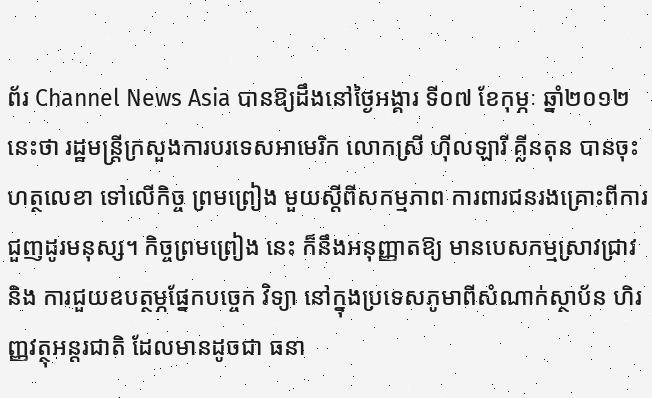ព័រ Channel News Asia បានឱ្យដឹងនៅថ្ងៃអង្គារ ទី០៧ ខែកុម្ភៈ ឆ្នាំ២០១២ នេះថា រដ្ឋមន្រ្តីក្រសួងការបរទេសអាមេរិក លោកស្រី ហ៊ីលឡារី គ្លីនតុន បានចុះ ហត្ថលេខា ទៅលើកិច្ច ព្រមព្រៀង មួយស្តីពីសកម្មភាព ការពារជនរងគ្រោះពីការជួញដូរមនុស្ស។ កិច្ចព្រមព្រៀង នេះ ក៏នឹងអនុញ្ញាតឱ្យ មានបេសកម្មស្រាវជ្រាវ និង ការជួយឧបត្ថម្ភផ្នែកបច្ចេក វិទ្យា នៅក្នុងប្រទេសភូមាពីសំណាក់ស្ថាប័ន ហិរញ្ញវត្ថុអន្តរជាតិ ដែលមានដូចជា ធនា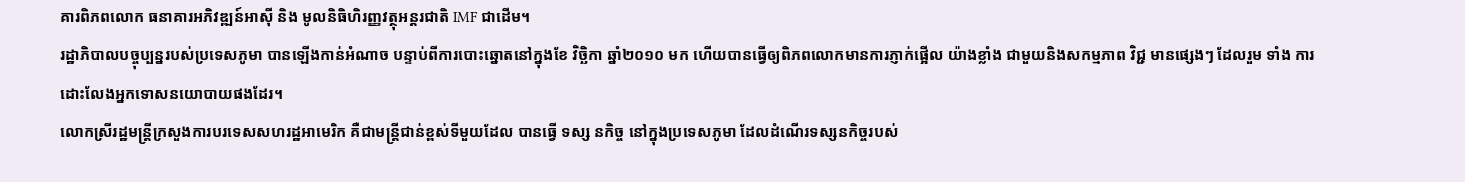គារពិភពលោក ធនាគារអភិវឌ្ឍន៍អាស៊ី និង មូលនិធិហិរញ្ញវត្ថុអន្តរជាតិ IMF ជាដើម។
រដ្ឋាភិបាលបច្ចុប្បន្នរបស់ប្រទេសភូមា បានឡើងកាន់អំណាច បន្ទាប់ពីការបោះឆ្នោតនៅក្នុងខែ វិច្ឆិកា ឆ្នាំ២០១០ មក ហើយបានធ្វើឲ្យពិភពលោកមានការភ្ញាក់ផ្អើល យ៉ាងខ្លាំង ជាមួយនិងសកម្មភាព វិជ្ជ មានផ្សេងៗ ដែលរួម ទាំង ការដោះលែងអ្នកទោសនយោបាយផងដែរ។
លោកស្រីរដ្ឋមន្រ្តីក្រសួងការបរទេសសហរដ្ឋអាមេរិក គឺជាមន្រ្តីជាន់ខ្ពស់ទីមួយដែល បានធ្វើ ទស្ស នកិច្ច នៅក្នុងប្រទេសភូមា ដែលដំណើរទស្សនកិច្ចរបស់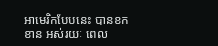អាមេរិកបែបនេះ បានខកខាន អស់រយៈ ពេល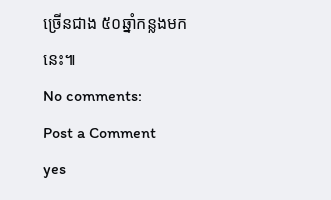ច្រើនជាង ៥០ឆ្នាំកន្លងមកនេះ៕
No comments:
Post a Comment
yes